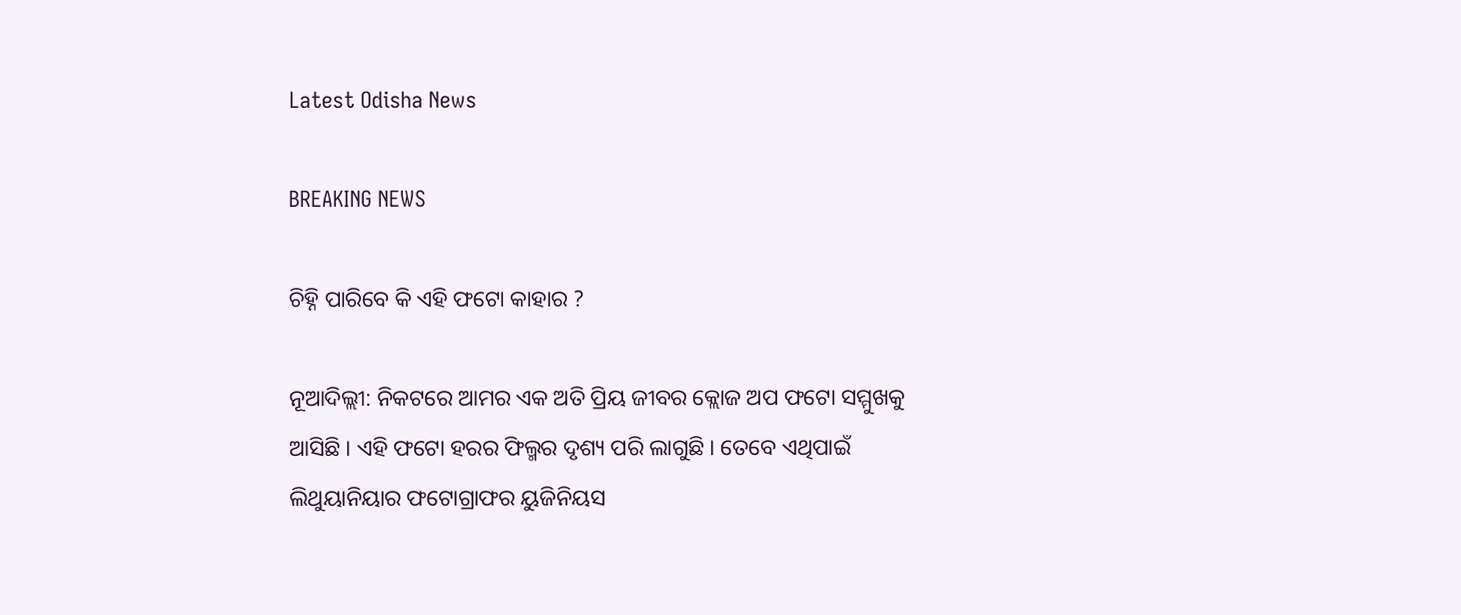Latest Odisha News

BREAKING NEWS

ଚିହ୍ନି ପାରିବେ କି ଏହି ଫଟୋ କାହାର ?

ନୂଆଦିଲ୍ଲୀ: ନିକଟରେ ଆମର ଏକ ଅତି ପ୍ରିୟ ଜୀବର କ୍ଲୋଜ ଅପ ଫଟୋ ସମ୍ମୁଖକୁ ଆସିଛି । ଏହି ଫଟୋ ହରର ଫିଲ୍ମର ଦୃଶ୍ୟ ପରି ଲାଗୁଛି । ତେବେ ଏଥିପାଇଁ ଲିଥୁୟାନିୟାର ଫଟୋଗ୍ରାଫର ୟୁଜିନିୟସ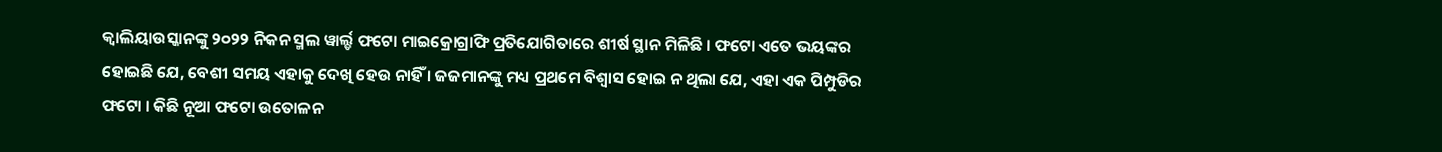କ୍ୱାଲିୟାଉସ୍କାନଙ୍କୁ ୨୦୨୨ ନିକନ ସ୍ମଲ ୱାର୍ଲ୍ଡ ଫଟୋ ମାଇକ୍ରୋଗ୍ରାଫି ପ୍ରତିଯୋଗିତାରେ ଶୀର୍ଷ ସ୍ଥାନ ମିଳିଛି । ଫଟୋ ଏତେ ଭୟଙ୍କର ହୋଇଛି ଯେ, ବେଶୀ ସମୟ ଏହାକୁ ଦେଖି ହେଉ ନାହିଁ । ଜଜମାନଙ୍କୁ ମଧ୍ୟ ପ୍ରଥମେ ବିଶ୍ୱାସ ହୋଇ ନ ଥିଲା ଯେ, ଏହା ଏକ ପିମ୍ପୁଡିର ଫଟୋ । କିଛି ନୂଆ ଫଟୋ ଉତୋଳନ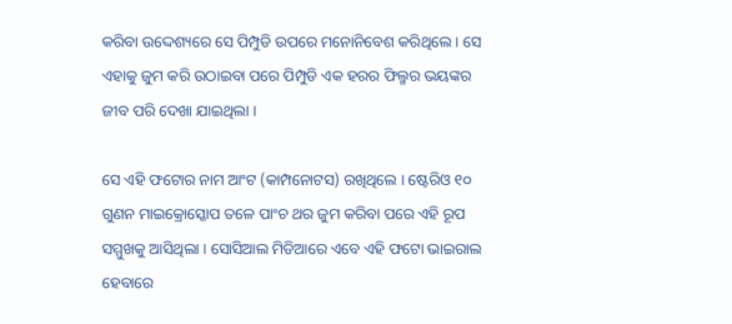କରିବା ଉଦ୍ଦେଶ୍ୟରେ ସେ ପିମ୍ପୁଡି ଉପରେ ମନୋନିବେଶ କରିଥିଲେ । ସେ ଏହାକୁ ଜୁମ କରି ଉଠାଇବା ପରେ ପିମ୍ପୁଡି ଏକ ହରର ଫିଲ୍ମର ଭୟଙ୍କର ଜୀବ ପରି ଦେଖା ଯାଇଥିଲା ।

ସେ ଏହି ଫଟୋର ନାମ ଆଂଟ (କାମ୍ପନୋଟସ) ରଖିଥିଲେ । ଷ୍ଟେରିଓ ୧୦ ଗୁଣନ ମାଇକ୍ରୋସ୍କୋପ ତଳେ ପାଂଚ ଥର ଜୁମ କରିବା ପରେ ଏହି ରୂପ ସମ୍ମୁଖକୁ ଆସିଥିଲା । ସୋସିଆଲ ମିଡିଆରେ ଏବେ ଏହି ଫଟୋ ଭାଇରାଲ ହେବାରେ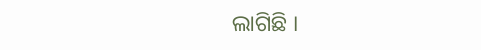ଲାଗିଛି ।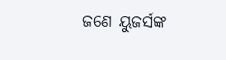ଜଣେ ୟୁଜର୍ସଙ୍କ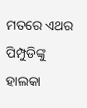ମତରେ ଏଥର ପିମ୍ପୁଡିଙ୍କୁ ହାଲକା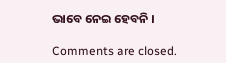ଭାବେ ନେଇ ହେବନି ।

Comments are closed.